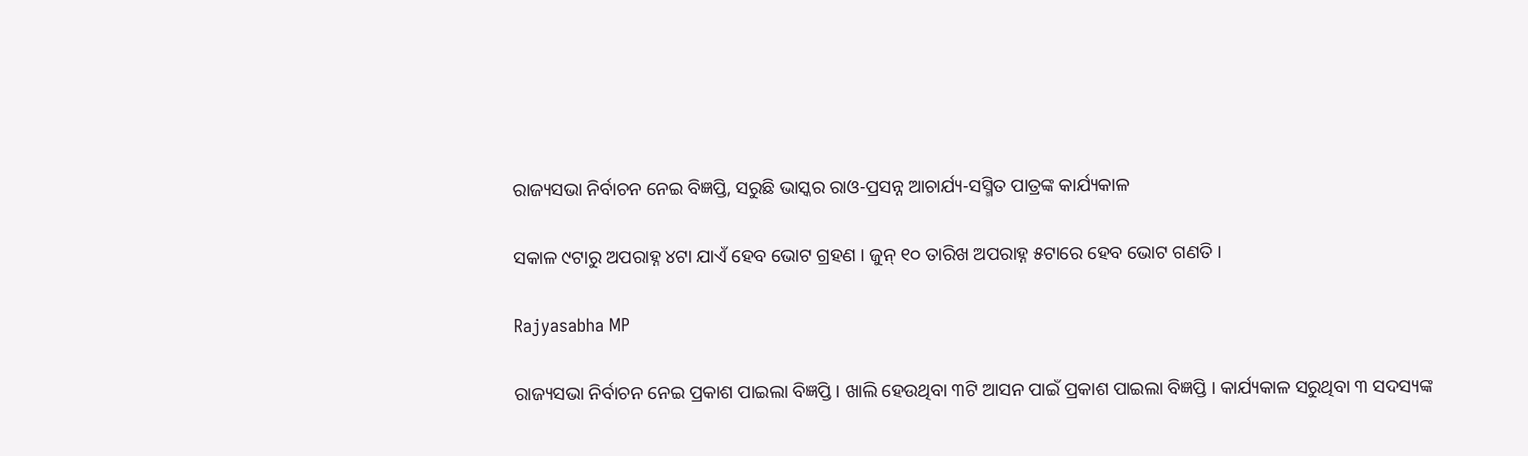ରାଜ୍ୟସଭା ନିର୍ବାଚନ ନେଇ ବିଜ୍ଞପ୍ତି, ସରୁଛି ଭାସ୍କର ରାଓ-ପ୍ରସନ୍ନ ଆଚାର୍ଯ୍ୟ-ସସ୍ମିତ ପାତ୍ରଙ୍କ କାର୍ଯ୍ୟକାଳ

ସକାଳ ୯ଟାରୁ ଅପରାହ୍ନ ୪ଟା ଯାଏଁ ହେବ ଭୋଟ ଗ୍ରହଣ । ଜୁନ୍ ୧୦ ତାରିଖ ଅପରାହ୍ନ ୫ଟାରେ ହେବ ଭୋଟ ଗଣତି ।

Rajyasabha MP

ରାଜ୍ୟସଭା ନିର୍ବାଚନ ନେଇ ପ୍ରକାଶ ପାଇଲା ବିଜ୍ଞପ୍ତି । ଖାଲି ହେଉଥିବା ୩ଟି ଆସନ ପାଇଁ ପ୍ରକାଶ ପାଇଲା ବିଜ୍ଞପ୍ତି । କାର୍ଯ୍ୟକାଳ ସରୁଥିବା ୩ ସଦସ୍ୟଙ୍କ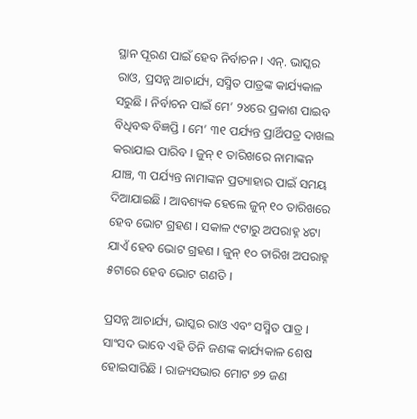ସ୍ଥାନ ପୂରଣ ପାଇଁ ହେବ ନିର୍ବାଚନ । ଏନ୍. ଭାସ୍କର ରାଓ, ପ୍ରସନ୍ନ ଆଚାର୍ଯ୍ୟ, ସସ୍ମିତ ପାତ୍ରଙ୍କ କାର୍ଯ୍ୟକାଳ ସରୁଛି । ନିର୍ବାଚନ ପାଇଁ ମେ’ ୨୪ରେ ପ୍ରକାଶ ପାଇବ ବିଧିବଦ୍ଧ ବିଜ୍ଞପ୍ତି । ମେ’ ୩୧ ପର୍ଯ୍ୟନ୍ତ ପ୍ରାର୍ଥିପତ୍ର ଦାଖଲ କରାଯାଇ ପାରିବ । ଜୁନ୍ ୧ ତାରିଖରେ ନାମାଙ୍କନ ଯାଞ୍ଚ, ୩ ପର୍ଯ୍ୟନ୍ତ ନାମାଙ୍କନ ପ୍ରତ୍ୟାହାର ପାଇଁ ସମୟ ଦିଆଯାଇଛି । ଆବଶ୍ୟକ ହେଲେ ଜୁନ୍ ୧୦ ତାରିଖରେ ହେବ ଭୋଟ ଗ୍ରହଣ । ସକାଳ ୯ଟାରୁ ଅପରାହ୍ନ ୪ଟା ଯାଏଁ ହେବ ଭୋଟ ଗ୍ରହଣ । ଜୁନ୍ ୧୦ ତାରିଖ ଅପରାହ୍ନ ୫ଟାରେ ହେବ ଭୋଟ ଗଣତି ।

ପ୍ରସନ୍ନ ଆଚାର୍ଯ୍ୟ, ଭାସ୍କର ରାଓ ଏବଂ ସସ୍ମିତ ପାତ୍ର । ସାଂସଦ ଭାବେ ଏହି ତିନି ଜଣଙ୍କ କାର୍ଯ୍ୟକାଳ ଶେଷ ହୋଇସାରିଛି । ରାଜ୍ୟସଭାର ମୋଟ ୭୨ ଜଣ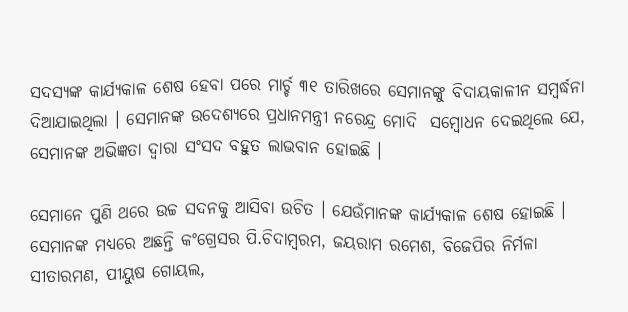ସଦସ୍ୟଙ୍କ କାର୍ଯ୍ୟକାଳ ଶେଷ ହେବା ପରେ ମାର୍ଚ୍ଚ ୩୧ ତାରିଖରେ ସେମାନଙ୍କୁ ବିଦାୟକାଳୀନ ସମ୍ବର୍ଦ୍ଧନା ଦିଆଯାଇଥିଲା । ସେମାନଙ୍କ ଉଦେଶ୍ୟରେ ପ୍ରଧାନମନ୍ତ୍ରୀ ନରେନ୍ଦ୍ର ମୋଦି  ସମ୍ବୋଧନ ଦେଇଥିଲେ ଯେ, ସେମାନଙ୍କ ଅଭିଜ୍ଞତା ଦ୍ୱାରା ସଂସଦ ବହୁତ ଲାଭବାନ ହୋଇଛି ।

ସେମାନେ ପୁଣି ଥରେ ଉଚ୍ଚ ସଦନକୁ ଆସିବା ଉଚିତ । ଯେଉଁମାନଙ୍କ କାର୍ଯ୍ୟକାଳ ଶେଷ ହୋଇଛି । ସେମାନଙ୍କ ମଧ୍ୟରେ ଅଛନ୍ତି କଂଗ୍ରେସର ପି.ଚିଦାମ୍ବରମ, ଜୟରାମ ରମେଶ, ବିଜେପିର ନିର୍ମଳା ସୀତାରମଣ, ପୀୟୁଷ ଗୋୟଲ,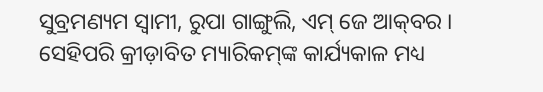ସୁବ୍ରମଣ୍ୟମ ସ୍ୱାମୀ, ରୁପା ଗାଙ୍ଗୁଲି, ଏମ୍‌ ଜେ ‌ଆକ୍‌ବର । ସେହିପରି କ୍ରୀଡ଼ାବିତ ମ୍ୟାରିକମ୍‌ଙ୍କ କାର୍ଯ୍ୟକାଳ ମଧ୍ୟ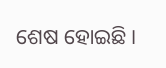ଶେଷ ହୋଇଛି ।